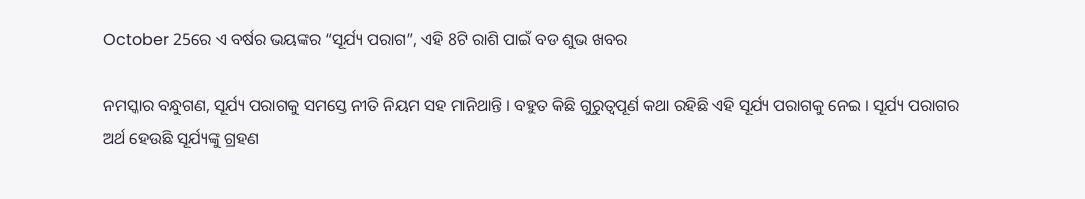October 25ରେ ଏ ବର୍ଷର ଭୟଙ୍କର “ସୂର୍ଯ୍ୟ ପରାଗ”, ଏହି 8ଟି ରାଶି ପାଇଁ ବଡ ଶୁଭ ଖବର

ନମସ୍କାର ବନ୍ଧୁଗଣ, ସୂର୍ଯ୍ୟ ପରାଗକୁ ସମସ୍ତେ ନୀତି ନିୟମ ସହ ମାନିଥାନ୍ତି । ବହୁତ କିଛି ଗୁରୁତ୍ଵପୂର୍ଣ କଥା ରହିଛି ଏହି ସୂର୍ଯ୍ୟ ପରାଗକୁ ନେଇ । ସୂର୍ଯ୍ୟ ପରାଗର ଅର୍ଥ ହେଉଛି ସୂର୍ଯ୍ୟଙ୍କୁ ଗ୍ରହଣ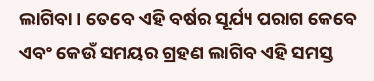ଲାଗିବା । ତେବେ ଏହି ବର୍ଷର ସୂର୍ଯ୍ୟ ପରାଗ କେବେ ଏବଂ କେଉଁ ସମୟର ଗ୍ରହଣ ଲାଗିବ ଏହି ସମସ୍ତ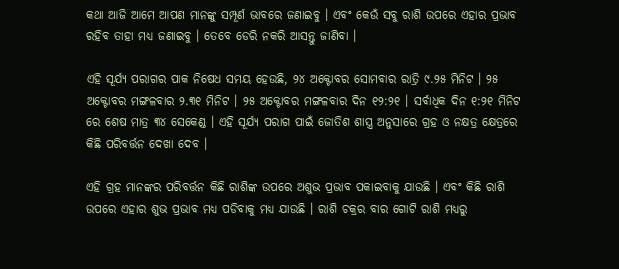କଥା ଆଜି ଆମେ ଆପଣ ମାନଙ୍କୁ ସମ୍ପୂର୍ଣ ଭାବରେ ଜଣାଇବୁ । ଏବଂ କେଉଁ ସବୁ ରାଶି ଉପରେ ଏହାର ପ୍ରଭାବ ରହିବ ତାହା ମଧ୍ୟ ଜଣାଇବୁ । ତେବେ ଡେରି ନକରି ଆସନ୍ତୁ ଜାଣିବା ।

ଏହି ସୂର୍ଯ୍ୟ ପରାଗର ପାକ ନିଷେଧ ସମୟ ହେଉଛି, ୨୪ ଅକ୍ଟୋବର ସୋମବାର ରାତ୍ରି ୯.୨୫ ମିନିଟ । ୨୫ ଅକ୍ଟୋବର ମଙ୍ଗଳବାର ୨.୩୧ ମିନିଟ । ୨୫ ଅକ୍ଟୋବର ମଙ୍ଗଳବାର ଦିନ ୧୨:୨୧ । ସର୍ବାଧିକ ଦିନ ୧:୨୧ ମିନିଟ ରେ ଶେଷ ମାତ୍ର ୩୪ ସେକେଣ୍ଡ । ଏହି ସୂର୍ଯ୍ୟ ପରାଗ ପାଇଁ ଜୋତିଶ ଶାସ୍ତ୍ର ଅନୁସାରେ ଗ୍ରହ ଓ ନକ୍ଷତ୍ର କ୍ଷେତ୍ରରେ କିଛି ପରିବର୍ତ୍ତନ ଦେଖା ଦେବ ।

ଏହି ଗ୍ରହ ମାନଙ୍କର ପରିବର୍ତ୍ତନ କିଛି ରାଶିଙ୍କ ଉପରେ ଅଶୁଭ ପ୍ରଭାବ ପକାଇବାକୁ ଯାଉଛି । ଏବଂ କିଛି ରାଶି ଉପରେ ଏହାର ଶୁଭ ପ୍ରଭାବ ମଧ୍ୟ ପଡିବାକୁ ମଧ୍ୟ ଯାଉଛି । ରାଶି ଚକ୍ରର ବାର ଗୋଟି ରାଶି ମଧ୍ୟରୁ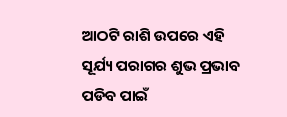ଆଠଟି ରାଶି ଉପରେ ଏହି ସୂର୍ଯ୍ୟ ପରାଗର ଶୁଭ ପ୍ରଭାବ ପଡିବ ପାଇଁ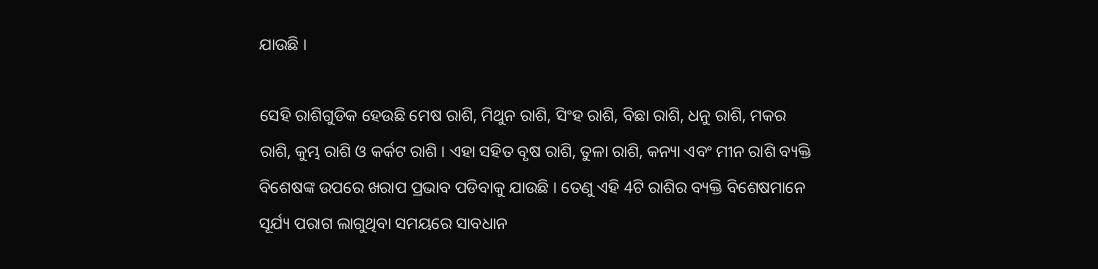ଯାଉଛି ।

ସେହି ରାଶିଗୁଡିକ ହେଉଛି ମେଷ ରାଶି, ମିଥୁନ ରାଶି, ସିଂହ ରାଶି, ବିଛା ରାଶି, ଧନୁ ରାଶି, ମକର ରାଶି, କୁମ୍ଭ ରାଶି ଓ କର୍କଟ ରାଶି । ଏହା ସହିତ ବୃଷ ରାଶି, ତୁଳା ରାଶି, କନ୍ୟା ଏବଂ ମୀନ ରାଶି ବ୍ୟକ୍ତି ବିଶେଷଙ୍କ ଉପରେ ଖରାପ ପ୍ରଭାବ ପଡିବାକୁ ଯାଉଛି । ତେଣୁ ଏହି 4ଟି ରାଶିର ବ୍ୟକ୍ତି ବିଶେଷମାନେ ସୂର୍ଯ୍ୟ ପରାଗ ଲାଗୁଥିବା ସମୟରେ ସାବଧାନ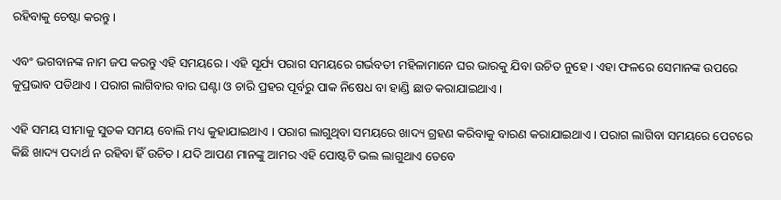ରହିବାକୁ ଚେଷ୍ଟା କରନ୍ତୁ ।

ଏବଂ ଭଗବାନଙ୍କ ନାମ ଜପ କରନ୍ତୁ ଏହି ସମୟରେ । ଏହି ସୂର୍ଯ୍ୟ ପରାଗ ସମୟରେ ଗର୍ଭବତୀ ମହିଳାମାନେ ଘର ଭାରକୁ ଯିବା ଉଚିତ ନୁହେ । ଏହା ଫଳରେ ସେମାନଙ୍କ ଉପରେ କୁପ୍ରଭାବ ପଡିଥାଏ । ପରାଗ ଲାଗିବାର ବାର ଘଣ୍ଟା ଓ ଚାରି ପ୍ରହର ପୂର୍ବରୁ ପାକ ନିଷେଧ ବା ହାଣ୍ଡି ଛାଡ କରାଯାଇଥାଏ ।

ଏହି ସମୟ ସୀମାକୁ ସୁତକ ସମୟ ବୋଲି ମଧ୍ୟ କୁହାଯାଇଥାଏ । ପରାଗ ଲାଗୁଥିବା ସମୟରେ ଖାଦ୍ୟ ଗ୍ରହଣ କରିବାକୁ ବାରଣ କରାଯାଇଥାଏ । ପରାଗ ଲାଗିବା ସମୟରେ ପେଟରେ କିଛି ଖାଦ୍ୟ ପଦାର୍ଥ ନ ରହିବା ହିଁ ଉଚିତ । ଯଦି ଆପଣ ମାନଙ୍କୁ ଆମର ଏହି ପୋଷ୍ଟଟି ଭଲ ଲାଗୁଥାଏ ତେବେ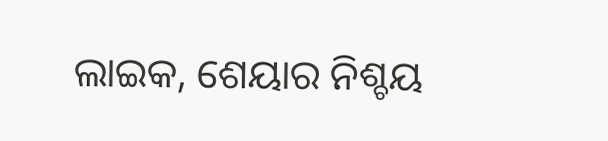ଲାଇକ, ଶେୟାର ନିଶ୍ଚୟ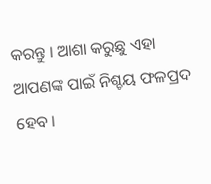କରନ୍ତୁ । ଆଶା କରୁଛୁ ଏହା ଆପଣଙ୍କ ପାଇଁ ନିଶ୍ଚୟ ଫଳପ୍ରଦ ହେବ ।